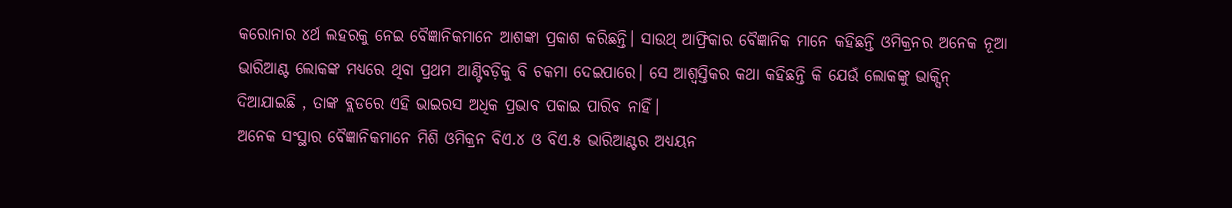କରୋନାର ୪ର୍ଥ ଲହରକୁ ନେଇ ବୈଜ୍ଞାନିକମାନେ ଆଶଙ୍କା ପ୍ରକାଶ କରିଛନ୍ତି। ସାଉଥ୍ ଆଫ୍ରିକାର ବୈଜ୍ଞାନିକ ମାନେ କହିଛନ୍ତି ଓମିକ୍ରନର ଅନେକ ନୂଆ ଭାରିଆଣ୍ଟ ଲୋକଙ୍କ ମଧ୍ୟରେ ଥିବା ପ୍ରଥମ ଆଣ୍ଟିବଡ଼ିକୁ ବି ଚକମା ଦେଇପାରେ। ସେ ଆଶ୍ୱସ୍ତିକର କଥା କହିଛନ୍ତି କି ଯେଉଁ ଲୋକଙ୍କୁ ଭାକ୍ସିନ୍ ଦିଆଯାଇଛି , ତାଙ୍କ ବ୍ଲଡରେ ଏହି ଭାଇରସ ଅଧିକ ପ୍ରଭାବ ପକାଇ ପାରିବ ନାହିଁ।
ଅନେକ ସଂସ୍ଥାର ବୈଜ୍ଞାନିକମାନେ ମିଶି ଓମିକ୍ରନ ବିଏ.୪ ଓ ବିଏ.୫ ଭାରିଆଣ୍ଟର ଅଧ୍ୟୟନ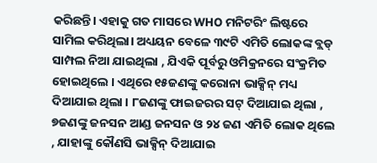କରିଛନ୍ତି। ଏହାକୁ ଗତ ମାସରେ WHO ମନିଟରିଂ ଲିଷ୍ଟରେ ସାମିଲ କରିଥିଲା। ଅଧ୍ୟୟନ ବେଳେ ୩୯ଟି ଏମିତି ଲୋକଙ୍କ ବ୍ଲଡ୍ ସାମ୍ପଲ ନିଆ ଯାଇଥିଲା , ଯିଏକି ପୂର୍ବରୁ ଓମିକ୍ରନରେ ସଂକ୍ରମିତ ହୋଇଥିଲେ । ଏଥିରେ ୧୫ଜଣଙ୍କୁ କରୋନା ଭାକ୍ସିନ୍ ମଧ୍ୟ ଦିଆଯାଇ ଥିଲା । ୮ଜଣଙ୍କୁ ଫାଇଜରର ସଟ୍ ଦିଆଯାଇ ଥିଲା , ୭ଜଣଙ୍କୁ ଜନସନ ଆଣ୍ଡ ଜନସନ ଓ ୨୪ ଜଣ ଏମିତି ଲୋକ ଥିଲେ , ଯାହାଙ୍କୁ କୌଣସି ଭାକ୍ସିନ୍ ଦିଆଯାଇ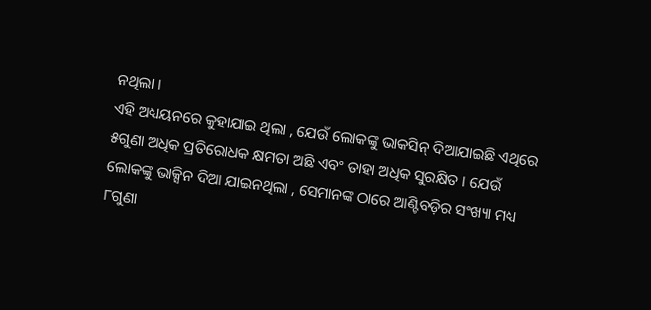ନଥିଲା ।
ଏହି ଅଧ୍ୟୟନରେ କୁହାଯାଇ ଥିଲା , ଯେଉଁ ଲୋକଙ୍କୁ ଭାକସିନ୍ ଦିଆଯାଇଛି ଏଥିରେ ୫ଗୁଣା ଅଧିକ ପ୍ରତିରୋଧକ କ୍ଷମତା ଅଛି ଏବଂ ତାହା ଅଧିକ ସୁରକ୍ଷିତ । ଯେଉଁ ଲୋକଙ୍କୁ ଭାକ୍ସିନ ଦିଆ ଯାଇନଥିଲା , ସେମାନଙ୍କ ଠାରେ ଆଣ୍ଟିବଡ଼ିର ସଂଖ୍ୟା ମଧ୍ୟ ୮ଗୁଣା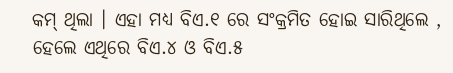କମ୍ ଥିଲା । ଏହା ମଧ୍ୟ ବିଏ.୧ ରେ ସଂକ୍ରମିତ ହୋଇ ସାରିଥିଲେ , ହେଲେ ଏଥିରେ ବିଏ.୪ ଓ ବିଏ.୫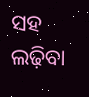ସହ ଲଢ଼ିବା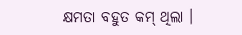କ୍ଷମତା ବହୁତ କମ୍ ଥିଲା ।